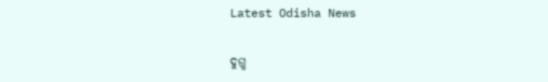Latest Odisha News

ଦୁଗ୍ଧ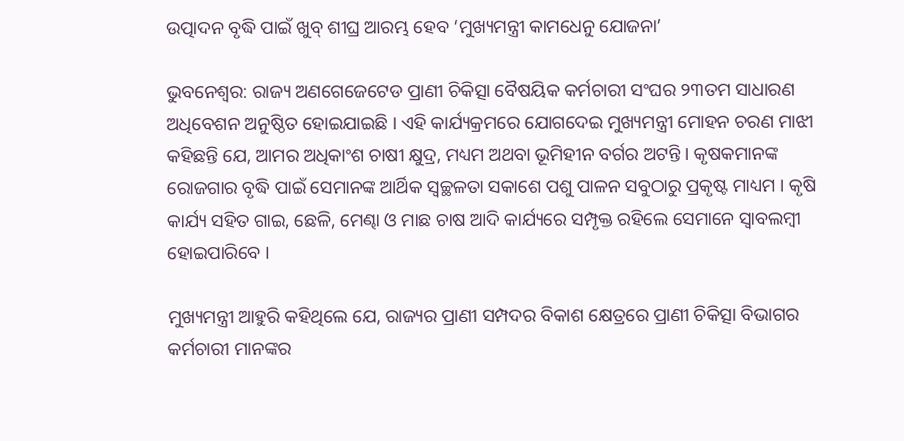ଉତ୍ପାଦନ ବୃଦ୍ଧି ପାଇଁ ଖୁବ୍ ଶୀଘ୍ର ଆରମ୍ଭ ହେବ ‘ମୁଖ୍ୟମନ୍ତ୍ରୀ କାମଧେନୁ ଯୋଜନା’

ଭୁବନେଶ୍ୱର: ରାଜ୍ୟ ଅଣଗେଜେଟେଡ ପ୍ରାଣୀ ଚିକିତ୍ସା ବୈଷୟିକ କର୍ମଚାରୀ ସଂଘର ୨୩ତମ ସାଧାରଣ ଅଧିବେଶନ ଅନୁଷ୍ଠିତ ହୋଇଯାଇଛି । ଏହି କାର୍ଯ୍ୟକ୍ରମରେ ଯୋଗଦେଇ ମୁଖ୍ୟମନ୍ତ୍ରୀ ମୋହନ ଚରଣ ମାଝୀ କହିଛନ୍ତି ଯେ, ଆମର ଅଧିକାଂଶ ଚାଷୀ କ୍ଷୁଦ୍ର, ମଧ୍ୟମ ଅଥବା ଭୂମିହୀନ ବର୍ଗର ଅଟନ୍ତି । କୃଷକମାନଙ୍କ ରୋଜଗାର ବୃଦ୍ଧି ପାଇଁ ସେମାନଙ୍କ ଆର୍ଥିକ ସ୍ବଚ୍ଛଳତା ସକାଶେ ପଶୁ ପାଳନ ସବୁଠାରୁ ପ୍ରକୃଷ୍ଟ ମାଧ୍ୟମ । କୃଷି କାର୍ଯ୍ୟ ସହିତ ଗାଇ, ଛେଳି, ମେଣ୍ଢା ଓ ମାଛ ଚାଷ ଆଦି କାର୍ଯ୍ୟରେ ସମ୍ପୃକ୍ତ ରହିଲେ ସେମାନେ ସ୍ବାବଲମ୍ବୀ ହୋଇପାରିବେ ।

ମୁଖ୍ୟମନ୍ତ୍ରୀ ଆହୁରି କହିଥିଲେ ଯେ, ରାଜ୍ୟର ପ୍ରାଣୀ ସମ୍ପଦର ବିକାଶ କ୍ଷେତ୍ରରେ ପ୍ରାଣୀ ଚିକିତ୍ସା ବିଭାଗର କର୍ମଚାରୀ ମାନଙ୍କର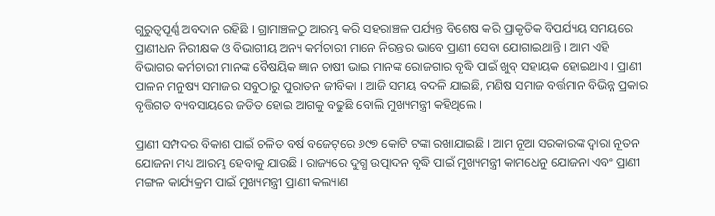ଗୁରୁତ୍ବପୂର୍ଣ୍ଣ ଅବଦାନ ରହିଛି । ଗ୍ରାମାଞ୍ଚଳଠୁ ଆରମ୍ଭ କରି ସହରାଞ୍ଚଳ ପର୍ଯ୍ୟନ୍ତ ବିଶେଷ କରି ପ୍ରାକୃତିକ ବିପର୍ଯ୍ୟୟ ସମୟରେ ପ୍ରାଣୀଧନ ନିରୀକ୍ଷକ ଓ ବିଭାଗୀୟ ଅନ୍ୟ କର୍ମଚାରୀ ମାନେ ନିରନ୍ତର ଭାବେ ପ୍ରାଣୀ ସେବା ଯୋଗାଇଥାନ୍ତି । ଆମ ଏହି ବିଭାଗର କର୍ମଚାରୀ ମାନଙ୍କ ବୈଷୟିକ ଜ୍ଞାନ ଚାଷୀ ଭାଇ ମାନଙ୍କ ରୋଜଗାର ବୃଦ୍ଧି ପାଇଁ ଖୁବ୍ ସହାୟକ ହୋଇଥାଏ । ପ୍ରାଣୀ ପାଳନ ମନୁଷ୍ୟ ସମାଜର ସବୁଠାରୁ ପୁରାତନ ଜୀବିକା । ଆଜି ସମୟ ବଦଳି ଯାଇଛି, ମଣିଷ ସମାଜ ବର୍ତ୍ତମାନ ବିଭିନ୍ନ ପ୍ରକାର ବୃତ୍ତିଗତ ବ୍ୟବସାୟରେ ଜଡିତ ହୋଇ ଆଗକୁ ବଢୁଛି ବୋଲି ମୁଖ୍ୟମନ୍ତ୍ରୀ କହିଥିଲେ ।

ପ୍ରାଣୀ ସମ୍ପଦର ବିକାଶ ପାଇଁ ଚଳିତ ବର୍ଷ ବଜେଟ୍‌ରେ ୬୯୭ କୋଟି ଟଙ୍କା ରଖାଯାଇଛି । ଆମ ନୂଆ ସରକାରଙ୍କ ଦ୍ବାରା ନୂତନ ଯୋଜନା ମଧ୍ୟ ଆରମ୍ଭ ହେବାକୁ ଯାଉଛି । ରାଜ୍ୟରେ ଦୁଗ୍ଧ ଉତ୍ପାଦନ ବୃଦ୍ଧି ପାଇଁ ମୁଖ୍ୟମନ୍ତ୍ରୀ କାମଧେନୁ ଯୋଜନା ଏବଂ ପ୍ରାଣୀ ମଙ୍ଗଳ କାର୍ଯ୍ୟକ୍ରମ ପାଇଁ ମୁଖ୍ୟମନ୍ତ୍ରୀ ପ୍ରାଣୀ କଲ୍ୟାଣ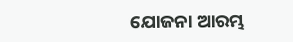ଯୋଜନା ଆରମ୍ଭ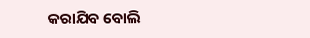କରାଯିବ ବୋଲି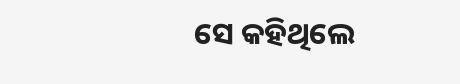ସେ କହିଥିଲେ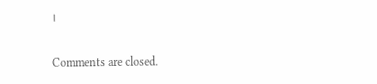।

Comments are closed.